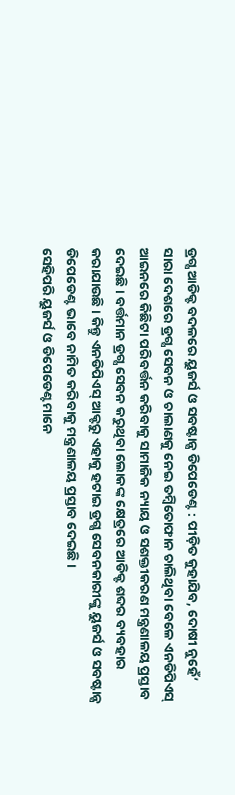ଡ୍ରଗ୍ସ ଆଡିକ୍ଟ ବଦଳରେ ୟୁଜର୍ସ ଓ ସବଷ୍ଟାନ୍ସ ଡିପେଡେଣ୍ଟ : ପୀଡ଼ିତ କୁହାଯିବ, ଦୋଷୀ ନୁହେଁ’
ସାରା ଦେଶରେ ଡ୍ରଗ୍ସ ସେବନ ଓ ଚାଲାଣକୁ ନେଇ ତମ୍ବିତୋଫାନ ଚାଲିଥିବା ବେଳେ ଏନଡିପିଏସ୍ ଆଇନରେ କିଛିଟା ପରିବର୍ତ୍ତନ କରିବାକୁ ସାମାଜିକ ନ୍ୟାୟ ଓ ସଶକ୍ତୀକରଣ ମନ୍ତ୍ରଣାଳୟ ପ୍ରସ୍ତାବ ଦେଇଛି। ବର୍ତ୍ତମାନ ଡ୍ରଗ୍ସ ସେବନ କରୁଥିବା ଲୋକଙ୍କ କ୍ଷେତ୍ରରେ ଆଡିକ୍ଟ ଶବ୍ଦର ବ୍ୟବହାର କରାଯାଉଛି। କିନ୍ତୁ ଏନଡିପିଏସ୍ ଆକ୍ଟରୁ ଏହାକୁ ହଟାଇ ଡ୍ରଗ୍ସ ସେବନକାରୀଙ୍କୁ ୟୁଜର୍ସ ଓ ସବଷ୍ଟାନ୍ସ ଡିପେଡେଣ୍ଟ ଭାବେ ନାମିତ କରିବାକୁ ମନ୍ତ୍ରଣାଳୟ ପ୍ରସ୍ତାବ ଦେଇଛି।
ସେହିପରି ୟୁଜର୍ସ ଓ ଡିପେଡେଣ୍ଟମାନେ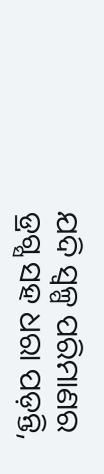ଯଦି ସ୍ୱଳ୍ପ ପରିମାଣର ଡ୍ରଗ୍ସ ସହ ଧରା ପଡ଼ନ୍ତି,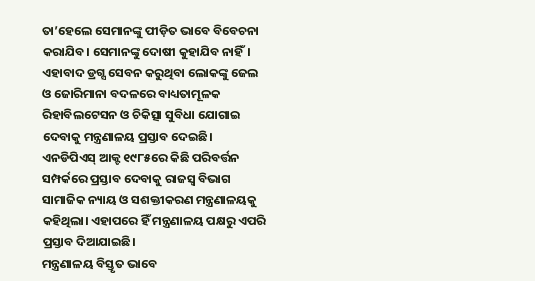ତା’ହେଲେ ସେମାନଙ୍କୁ ପୀଡ଼ିତ ଭାବେ ବିବେଚନା କରାଯିବ। ସେମାନଙ୍କୁ ଦୋଷୀ କୁହାଯିବ ନାହିଁ। ଏହାବାଦ ଡ୍ରଗ୍ସ ସେବନ କରୁଥିବା ଲୋକଙ୍କୁ ଜେଲ ଓ ଜୋରିମାନା ବଦଳରେ ବାଧ୍ୟତାମୂଳକ ରିହାବିଲଟେସନ ଓ ଚିକିତ୍ସା ସୁବିଧା ଯୋଗାଇ ଦେବାକୁ ମନ୍ତ୍ରଣାଳୟ ପ୍ରସ୍ତାବ ଦେଇଛି।
ଏନଡିପିଏସ୍ ଆକ୍ଟ ୧୯୮୫ରେ କିଛି ପରିବର୍ତ୍ତନ ସମ୍ପର୍କରେ ପ୍ରସ୍ତାବ ଦେବାକୁ ରାଜସ୍ୱ ବିଭାଗ ସାମାଜିକ ନ୍ୟାୟ ଓ ସଶକ୍ତୀକରଣ ମନ୍ତ୍ରଣାଳୟକୁ କହିଥିଲା। ଏହାପରେ ହିଁ ମନ୍ତ୍ରଣାଳୟ ପକ୍ଷରୁ ଏପରି ପ୍ରସ୍ତାବ ଦିଆଯାଇଛି।
ମନ୍ତ୍ରଣାଳୟ ବିସ୍ତୃତ ଭାବେ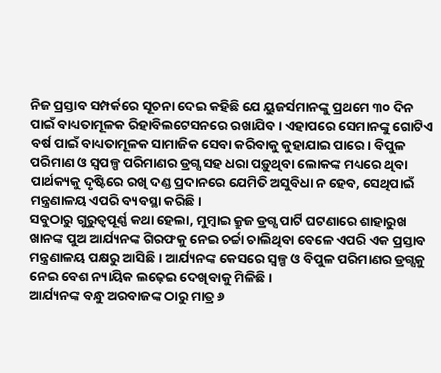ନିଜ ପ୍ରସ୍ତାବ ସମ୍ପର୍କରେ ସୂଚନା ଦେଇ କହିଛି ଯେ ୟୁଜର୍ସମାନଙ୍କୁ ପ୍ରଥମେ ୩୦ ଦିନ ପାଇଁ ବାଧ୍ୟତାମୂଳକ ରିହାବିଲଟେସନରେ ରଖାଯିବ। ଏହାପରେ ସେମାନଙ୍କୁ ଗୋଟିଏ ବର୍ଷ ପାଇଁ ବାଧ୍ୟତାମୂଳକ ସାମାଜିକ ସେବା କରିବାକୁ କୁହାଯାଇ ପାରେ। ବିପୁଳ ପରିମାଣ ଓ ସ୍ୱପଳ୍ପ ପରିମାଣର ଡ୍ରଗ୍ସ ସହ ଧରା ପଡ଼ୁଥିବା ଲୋକଙ୍କ ମଧ୍ୟରେ ଥିବା ପାର୍ଥକ୍ୟକୁ ଦୃଷ୍ଟିରେ ରଖି ଦଣ୍ଡ ପ୍ରଦାନରେ ଯେମିତି ଅସୁବିଧା ନ ହେବ, ସେଥିପାଇଁ ମନ୍ତ୍ରଣାଳୟ ଏପରି ବ୍ୟବସ୍ଥା କରିଛି।
ସବୁଠାରୁ ଗୁରୁତ୍ୱପୂର୍ଣ୍ଣ କଥା ହେଲା, ମୁମ୍ବାଇ କ୍ରୁଜ ଡ୍ରଗ୍ସ ପାର୍ଟି ଘଟଣାରେ ଶାହାରୁଖ ଖାନଙ୍କ ପୁଅ ଆର୍ଯ୍ୟନଙ୍କ ଗିରଫକୁ ନେଇ ଚର୍ଚ୍ଚା ଚାଲିଥିବା ବେଳେ ଏପରି ଏକ ପ୍ରସ୍ତାବ ମନ୍ତ୍ରଣାଳୟ ପକ୍ଷରୁ ଆସିଛି। ଆର୍ଯ୍ୟନଙ୍କ କେସରେ ସ୍ୱଳ୍ପ ଓ ବିପୁଳ ପରିମାଣର ଡ୍ରଗ୍ସକୁ ନେଇ ବେଶ ନ୍ୟାୟିକ ଲଢ଼େଇ ଦେଖିବାକୁ ମିଳିଛି।
ଆର୍ଯ୍ୟନଙ୍କ ବନ୍ଧୁ ଅରବାଜଙ୍କ ଠାରୁ ମାତ୍ର ୬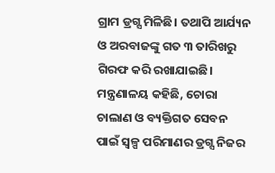ଗ୍ରାମ ଡ୍ରଗ୍ସ ମିଳିଛି। ତଥାପି ଆର୍ଯ୍ୟନ ଓ ଅରବାଜଙ୍କୁ ଗତ ୩ ତାରିଖରୁ ଗିରଫ କରି ରଖାଯାଇଛି। ମନ୍ତ୍ରଣାଳୟ କହିଛି, ଚୋରା ଚାଲାଣ ଓ ବ୍ୟକ୍ତିଗତ ସେବନ ପାଇଁ ସ୍ୱଳ୍ପ ପରିମାଣର ଡ୍ରଗ୍ସ ନିଜର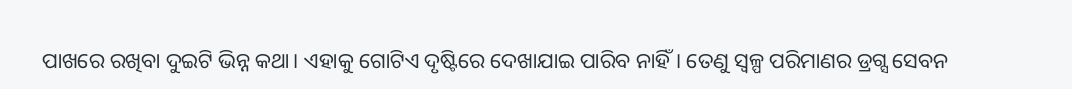ପାଖରେ ରଖିବା ଦୁଇଟି ଭିନ୍ନ କଥା। ଏହାକୁ ଗୋଟିଏ ଦୃଷ୍ଟିରେ ଦେଖାଯାଇ ପାରିବ ନାହିଁ। ତେଣୁ ସ୍ୱଳ୍ପ ପରିମାଣର ଡ୍ରଗ୍ସ ସେବନ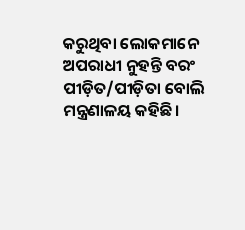କରୁଥିବା ଲୋକମାନେ ଅପରାଧୀ ନୁହନ୍ତି ବରଂ ପୀଡ଼ିତ/ପୀଡ଼ିତା ବୋଲି ମନ୍ତ୍ରଣାଳୟ କହିଛି।